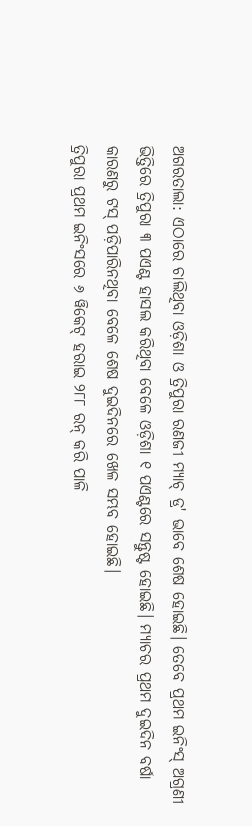ଅଗରତାଲା: ଏଠାରେ ଚାଲିଥିବା ଓଡ଼ିଶା ଓ ତ୍ରିପୁରା ରଣଜୀ ମ୍ୟାଚ୍ ଡ୍ର' ଭାବେ ଶେଷ ହୋଇଛି। ତେବେ ପ୍ରଥମ ଇନିଂସ୍ ଅଗ୍ରଣୀ ଭିତ୍ତିରେ ତ୍ରିପୁରା ୩ ପଏଣ୍ଟ ହାସଲ କରିଥିବା ବେଳେ ଓଡ଼ିଶା ୧ ପଏଣ୍ଟରେ ସନ୍ତୁଷ୍ଟ ହୋଇଛି। ମ୍ୟାଚର ପ୍ରଥମ ଦୁଇଦିନ ବର୍ଷା କାରଣରୁ ଟସ୍ ପଡ଼ିପାରିନଥିବା ବେଳେ ଶେଷ ଦୁଇଦିନରେ ଖେଳ ସମ୍ଭବ ହୋଇଛି।
ତ୍ରିପୁରା ପ୍ରଥମ ଇନିଂସରେ ୬ ୱିକେଟ୍ ହରାଇ ୨୮୮ ରନ୍ କରି ପାଳି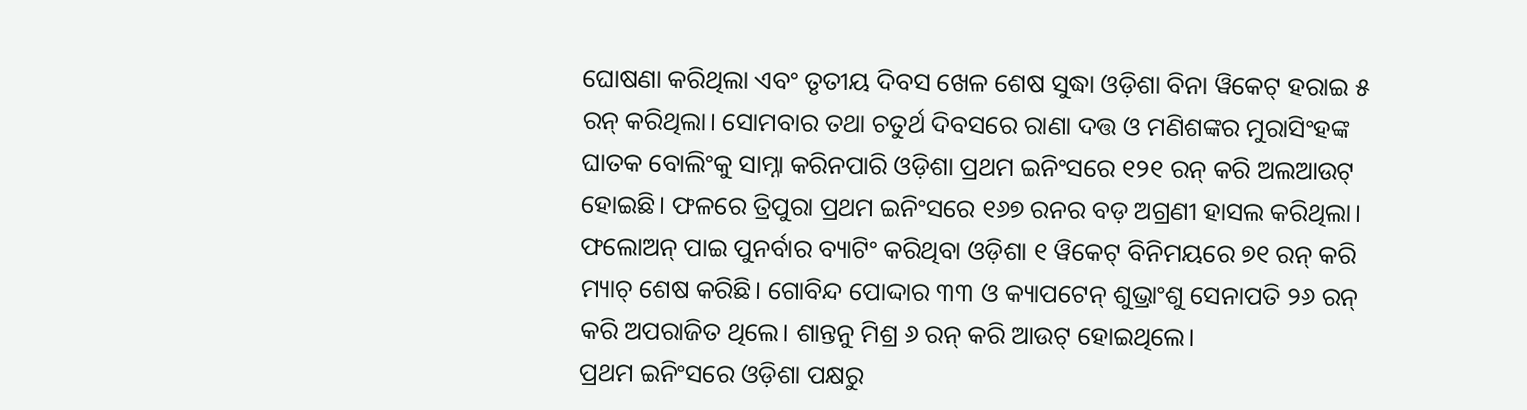ଘୋଷଣା କରିଥିଲା ଏବଂ ତୃତୀୟ ଦିବସ ଖେଳ ଶେଷ ସୁଦ୍ଧା ଓଡ଼ିଶା ବିନା ୱିକେଟ୍ ହରାଇ ୫ ରନ୍ କରିଥିଲା। ସୋମବାର ତଥା ଚତୁର୍ଥ ଦିବସରେ ରାଣା ଦତ୍ତ ଓ ମଣିଶଙ୍କର ମୁରାସିଂହଙ୍କ ଘାତକ ବୋଲିଂକୁ ସାମ୍ନା କରିନପାରି ଓଡ଼ିଶା ପ୍ରଥମ ଇନିଂସରେ ୧୨୧ ରନ୍ କରି ଅଲଆଉଟ୍ ହୋଇଛି। ଫଳରେ ତ୍ରିପୁରା ପ୍ରଥମ ଇନିଂସରେ ୧୬୭ ରନର ବଡ଼ ଅଗ୍ରଣୀ ହାସଲ କରିଥିଲା।
ଫଲୋଅନ୍ ପାଇ ପୁନର୍ବାର ବ୍ୟାଟିଂ କରିଥିବା ଓଡ଼ିଶା ୧ ୱିକେଟ୍ ବିନିମୟରେ ୭୧ ରନ୍ କରି ମ୍ୟାଚ୍ ଶେଷ କରିଛି। ଗୋବିନ୍ଦ ପୋଦ୍ଦାର ୩୩ ଓ କ୍ୟାପଟେନ୍ ଶୁଭ୍ରାଂଶୁ ସେନାପତି ୨୬ ରନ୍ କରି ଅପରାଜିତ ଥିଲେ। ଶାନ୍ତନୁ ମିଶ୍ର ୬ ରନ୍ କରି ଆଉଟ୍ ହୋଇଥିଲେ।
ପ୍ରଥମ ଇନିଂସରେ ଓଡ଼ିଶା ପକ୍ଷରୁ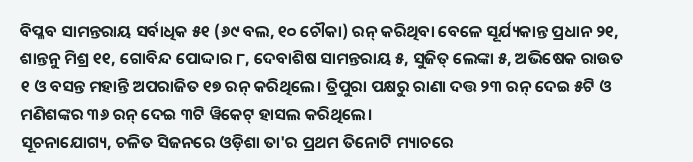ବିପ୍ଳବ ସାମନ୍ତରାୟ ସର୍ବାଧିକ ୫୧ (୬୯ ବଲ, ୧୦ ଚୌକା) ରନ୍ କରିଥିବା ବେଳେ ସୂର୍ଯ୍ୟକାନ୍ତ ପ୍ରଧାନ ୨୧, ଶାନ୍ତନୁ ମିଶ୍ର ୧୧, ଗୋବିନ୍ଦ ପୋଦ୍ଦାର ୮, ଦେବାଶିଷ ସାମନ୍ତରାୟ ୫, ସୁଜିତ୍ ଲେଙ୍କା ୫, ଅଭିଷେକ ରାଉତ ୧ ଓ ବସନ୍ତ ମହାନ୍ତି ଅପରାଜିତ ୧୭ ରନ୍ କରିଥିଲେ। ତ୍ରିପୁରା ପକ୍ଷରୁ ରାଣା ଦତ୍ତ ୨୩ ରନ୍ ଦେଇ ୫ଟି ଓ ମଣିଶଙ୍କର ୩୬ ରନ୍ ଦେଇ ୩ଟି ୱିକେଟ୍ ହାସଲ କରିଥିଲେ।
ସୂଚନାଯୋଗ୍ୟ, ଚଳିତ ସିଜନରେ ଓଡ଼ିଶା ତା'ର ପ୍ରଥମ ତିନୋଟି ମ୍ୟାଚରେ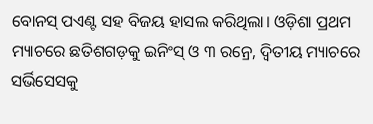ବୋନସ୍ ପଏଣ୍ଟ ସହ ବିଜୟ ହାସଲ କରିଥିଲା। ଓଡ଼ିଶା ପ୍ରଥମ ମ୍ୟାଚରେ ଛତିଶଗଡ଼କୁ ଇନିଂସ୍ ଓ ୩ ରନ୍ରେ, ଦ୍ୱିତୀୟ ମ୍ୟାଚରେ ସର୍ଭିସେସକୁ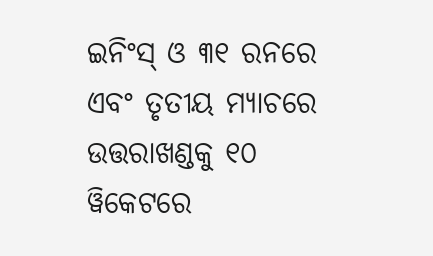ଇନିଂସ୍ ଓ ୩୧ ରନରେ ଏବଂ ତୃତୀୟ ମ୍ୟାଚରେ ଉତ୍ତରାଖଣ୍ଡକୁ ୧୦ ୱିକେଟରେ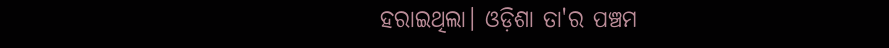ହରାଇଥିଲା। ଓଡ଼ିଶା ତା'ର ପଞ୍ଚମ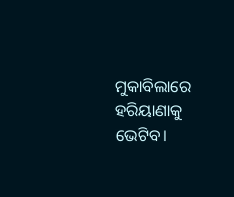ମୁକାବିଲାରେ ହରିୟାଣାକୁ ଭେଟିବ।